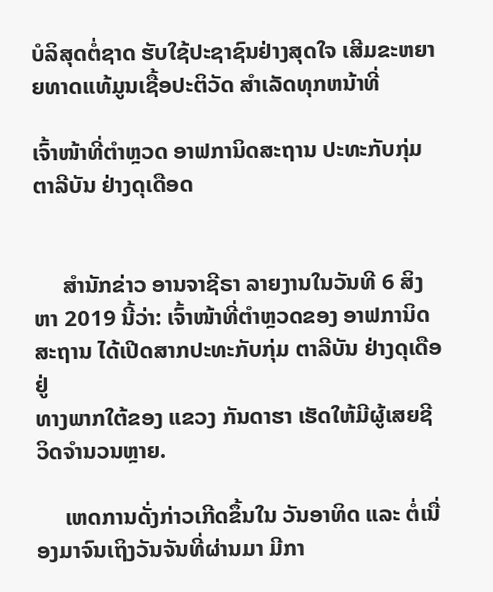ບໍລິສຸດຕໍ່ຊາດ ຮັບໃຊ້ປະຊາຊົນຢ່າງສຸດໃຈ ເສີມຂະຫຍາຍທາດແທ້ມູນເຊື້ອປະຕິວັດ ສໍາເລັດທຸກຫນ້າທີ່

ເຈົ້າໜ້າທີ່ຕຳຫຼວດ ອາຟການິດສະຖານ ປະທະກັບກຸ່ມ ຕາລີບັນ ຢ່າງດຸເດືອດ


     ສຳນັກຂ່າວ ອານຈາຊີຣາ ລາຍງານໃນວັນທີ 6 ສິງຫາ 2019 ນີ້ວ່າ: ເຈົ້າໜ້າທີ່ຕຳຫຼວດຂອງ ອາຟການິດສະຖານ ໄດ້ເປີດສາກປະທະກັບກຸ່ມ ຕາລີບັນ ຢ່າງດຸເດືອ ຢູ່
ທາງພາກໃຕ້ຂອງ ແຂວງ ກັນດາຮາ ເຮັດໃຫ້ມີຜູ້ເສຍຊີວິດຈຳນວນຫຼາຍ.

     ເຫດການດັ່ງກ່າວເກີດຂຶ້ນໃນ ວັນອາທິດ ແລະ ຕໍ່ເນື່ອງມາຈົນເຖິງວັນຈັນທີ່ຜ່ານມາ ມີກາ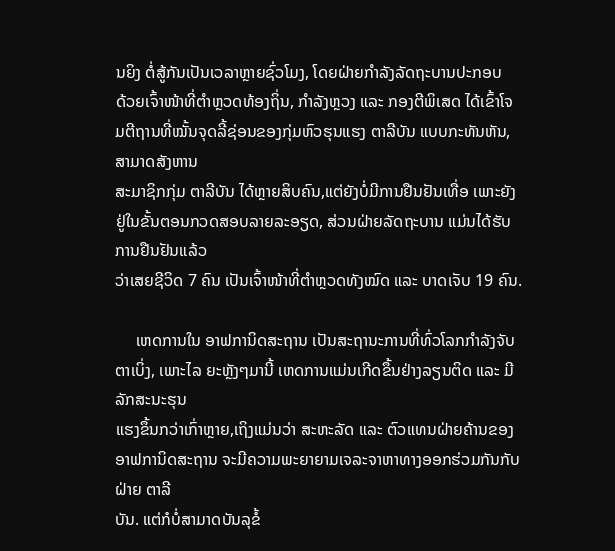ນຍິງ ຕໍ່ສູ້ກັນເປັນເວລາຫຼາຍຊົ່ວໂມງ, ໂດຍຝ່າຍກຳລັງລັດຖະບານປະກອບ
ດ້ວຍເຈົ້າໜ້າທີ່ຕຳຫຼວດທ້ອງຖິ່ນ, ກຳລັງຫຼວງ ແລະ ກອງຕີພິເສດ ໄດ້ເຂົ້າໂຈມຕີຖານທີ່ໝັ້ນຈຸດລີ້ຊ່ອນຂອງກຸ່ມຫົວຮຸນແຮງ ຕາລີບັນ ແບບກະທັນຫັນ, ສາມາດສັງຫານ
ສະມາຊິກກຸ່ມ ຕາລີບັນ ໄດ້ຫຼາຍສິບຄົນ,ແຕ່ຍັງບໍ່ມີການຢືນຢັນເທື່ອ ເພາະຍັງຢູ່ໃນຂັ້ນຕອນກວດສອບລາຍລະອຽດ, ສ່ວນຝ່າຍລັດຖະບານ ແມ່ນໄດ້ຮັບການຢືນຢັນແລ້ວ
ວ່າເສຍຊີວິດ 7 ຄົນ ເປັນເຈົ້າໜ້າທີ່ຕຳຫຼວດທັງໝົດ ແລະ ບາດເຈັບ 19 ຄົນ.

     ເຫດການໃນ ອາຟການິດສະຖານ ເປັນສະຖານະການທີ່ທົ່ວໂລກກຳລັງຈັບຕາເບິ່ງ, ເພາະໄລ ຍະຫຼັງໆມານີ້ ເຫດການແມ່ນເກີດຂຶ້ນຢ່າງລຽນຕິດ ແລະ ມີລັກສະນະຮຸນ
ແຮງຂຶ້ນກວ່າເກົ່າຫຼາຍ,ເຖິງແມ່ນວ່າ ສະຫະລັດ ແລະ ຕົວແທນຝ່າຍຄ້ານຂອງ ອາຟການິດສະຖານ ຈະມີຄວາມພະຍາຍາມເຈລະຈາຫາທາງອອກຮ່ວມກັນກັບຝ່າຍ ຕາລີ
ບັນ. ແຕ່ກໍບໍ່ສາມາດບັນລຸຂໍ້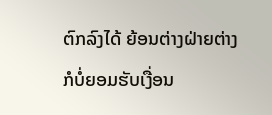ຕົກລົງໄດ້ ຍ້ອນຕ່າງຝ່າຍຕ່າງກໍບໍ່ຍອມຮັບເງື່ອນ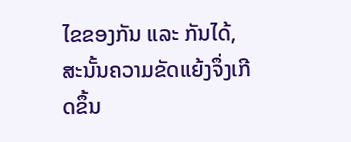ໄຂຂອງກັນ ແລະ ກັນໄດ້, ສະນັ້ນຄວາມຂັດແຍ້ງຈຶ່ງເກີດຂຶ້ນ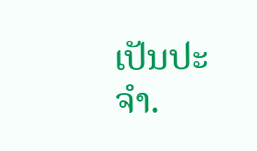ເປັນປະຈຳ.